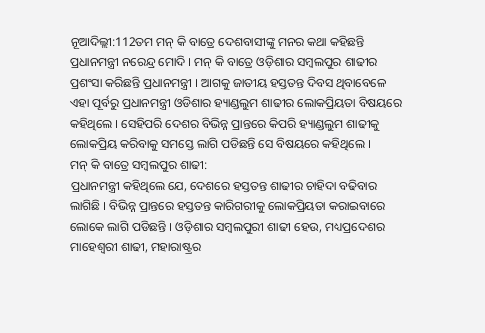ନୂଆଦିଲ୍ଲୀ:112ତମ ମନ୍ କି ବାତ୍ରେ ଦେଶବାସୀଙ୍କୁ ମନର କଥା କହିଛନ୍ତି ପ୍ରଧାନମନ୍ତ୍ରୀ ନରେନ୍ଦ୍ର ମୋଦି । ମନ୍ କି ବାତ୍ରେ ଓଡ଼ିଶାର ସମ୍ବଲପୁର ଶାଢୀର ପ୍ରଶଂସା କରିଛନ୍ତି ପ୍ରଧାନମନ୍ତ୍ରୀ । ଆଗକୁ ଜାତୀୟ ହସ୍ତତନ୍ତ ଦିବସ ଥିବାବେଳେ ଏହା ପୂର୍ବରୁ ପ୍ରଧାନମନ୍ତ୍ରୀ ଓଡିଶାର ହ୍ୟାଣ୍ଡଲୁମ ଶାଢୀର ଲୋକପ୍ରିୟତା ବିଷୟରେ କହିଥିଲେ । ସେହିପରି ଦେଶର ବିଭିନ୍ନ ପ୍ରାନ୍ତରେ କିପରି ହ୍ୟାଣ୍ଡଲୁମ ଶାଢୀକୁ ଲୋକପ୍ରିୟ କରିବାକୁ ସମସ୍ତେ ଲାଗି ପଡିଛନ୍ତି ସେ ବିଷୟରେ କହିଥିଲେ ।
ମନ୍ କି ବାତ୍ରେ ସମ୍ବଲପୁର ଶାଢୀ:
ପ୍ରଧାନମନ୍ତ୍ରୀ କହିଥିଲେ ଯେ, ଦେଶରେ ହସ୍ତତନ୍ତ ଶାଢୀର ଚାହିଦା ବଢିବାର ଲାଗିଛି । ବିଭିନ୍ନ ପ୍ରାନ୍ତରେ ହସ୍ତତନ୍ତ କାରିଗରୀକୁ ଲୋକପ୍ରିୟତା କରାଇବାରେ ଲୋକେ ଲାଗି ପଡିଛନ୍ତି । ଓଡ଼ିଶାର ସମ୍ବଲପୁରୀ ଶାଢୀ ହେଉ, ମଧ୍ୟପ୍ରଦେଶର ମାହେଶ୍ବରୀ ଶାଢୀ, ମହାରାଷ୍ଟ୍ରର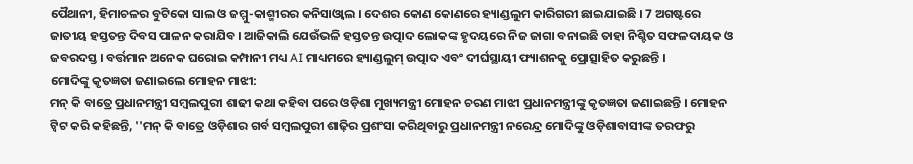ପୈଥାନୀ, ହିମାଚଳର ବୁଟିକୋ ସାଲ ଓ ଜମ୍ମୁ-କାଶ୍ମୀରର କନିସାଓ୍ବାଲ । ଦେଶର କୋଣ କୋଣରେ ହ୍ୟାଣ୍ଡଲୁମ କାରିଗରୀ ଛାଇଯାଇଛି । 7 ଅଗଷ୍ଟରେ ଜାତୀୟ ହସ୍ତତନ୍ତ ଦିବସ ପାଳନ କରାଯିବ । ଆଜିକାଲି ଯେଉଁଭଳି ହସ୍ତତନ୍ତ ଉତ୍ପାଦ ଲୋକଙ୍କ ହୃଦୟରେ ନିଜ ଜାଗା ବନାଇଛି ତାହା ନିଶ୍ଚିତ ସଫଳଦାୟକ ଓ ଜବରଦସ୍ତ । ବର୍ତ୍ତମାନ ଅନେକ ଘରୋଇ କମ୍ପାନୀ ମଧ୍ୟ AI ମାଧ୍ୟମରେ ହ୍ୟାଣ୍ଡଲୁମ୍ ଉତ୍ପାଦ ଏବଂ ଦୀର୍ଘସ୍ଥାୟୀ ଫ୍ୟାଶନକୁ ପ୍ରୋତ୍ସାହିତ କରୁଛନ୍ତି ।
ମୋଦିଙ୍କୁ କୃତଜ୍ଞତା ଜଣାଇଲେ ମୋହନ ମାଝୀ:
ମନ୍ କି ବାତ୍ରେ ପ୍ରଧାନମନ୍ତ୍ରୀ ସମ୍ବଲପୁରୀ ଶାଢୀ କଥା କହିବା ପରେ ଓଡ଼ିଶା ମୁଖ୍ୟମନ୍ତ୍ରୀ ମୋହନ ଚରଣ ମାଝୀ ପ୍ରଧାନମନ୍ତ୍ରୀଙ୍କୁ କୃତଜ୍ଞତା ଜଣାଇଛନ୍ତି । ମୋହନ ଟ୍ବିଟ କରି କହିଛନ୍ତି, ''ମନ୍ କି ବାତ୍ରେ ଓଡ଼ିଶାର ଗର୍ବ ସମ୍ବଲପୁରୀ ଶାଢ଼ିର ପ୍ରଶଂସା କରିଥିବାରୁ ପ୍ରଧାନମନ୍ତ୍ରୀ ନରେନ୍ଦ୍ର ମୋଦିଙ୍କୁ ଓଡ଼ିଶାବାସୀଙ୍କ ତରଫରୁ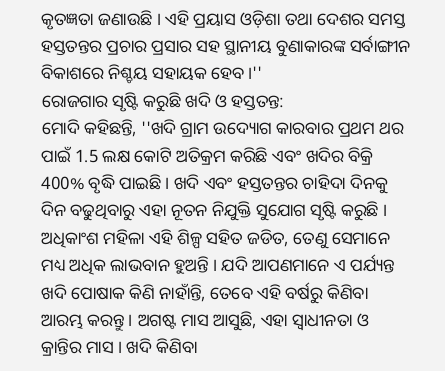କୃତଜ୍ଞତା ଜଣାଉଛି । ଏହି ପ୍ରୟାସ ଓଡ଼ିଶା ତଥା ଦେଶର ସମସ୍ତ ହସ୍ତତନ୍ତର ପ୍ରଚାର ପ୍ରସାର ସହ ସ୍ଥାନୀୟ ବୁଣାକାରଙ୍କ ସର୍ବାଙ୍ଗୀନ ବିକାଶରେ ନିଶ୍ଚୟ ସହାୟକ ହେବ ।''
ରୋଜଗାର ସୃଷ୍ଟି କରୁଛି ଖଦି ଓ ହସ୍ତତନ୍ତ:
ମୋଦି କହିଛନ୍ତି, ''ଖଦି ଗ୍ରାମ ଉଦ୍ୟୋଗ କାରବାର ପ୍ରଥମ ଥର ପାଇଁ 1.5 ଲକ୍ଷ କୋଟି ଅତିକ୍ରମ କରିଛି ଏବଂ ଖଦିର ବିକ୍ରି 400% ବୃଦ୍ଧି ପାଇଛି । ଖଦି ଏବଂ ହସ୍ତତନ୍ତର ଚାହିଦା ଦିନକୁ ଦିନ ବଢୁଥିବାରୁ ଏହା ନୂତନ ନିଯୁକ୍ତି ସୁଯୋଗ ସୃଷ୍ଟି କରୁଛି । ଅଧିକାଂଶ ମହିଳା ଏହି ଶିଳ୍ପ ସହିତ ଜଡିତ, ତେଣୁ ସେମାନେ ମଧ୍ୟ ଅଧିକ ଲାଭବାନ ହୁଅନ୍ତି । ଯଦି ଆପଣମାନେ ଏ ପର୍ଯ୍ୟନ୍ତ ଖଦି ପୋଷାକ କିଣି ନାହାଁନ୍ତି, ତେବେ ଏହି ବର୍ଷରୁ କିଣିବା ଆରମ୍ଭ କରନ୍ତୁ । ଅଗଷ୍ଟ ମାସ ଆସୁଛି, ଏହା ସ୍ୱାଧୀନତା ଓ କ୍ରାନ୍ତିର ମାସ । ଖଦି କିଣିବା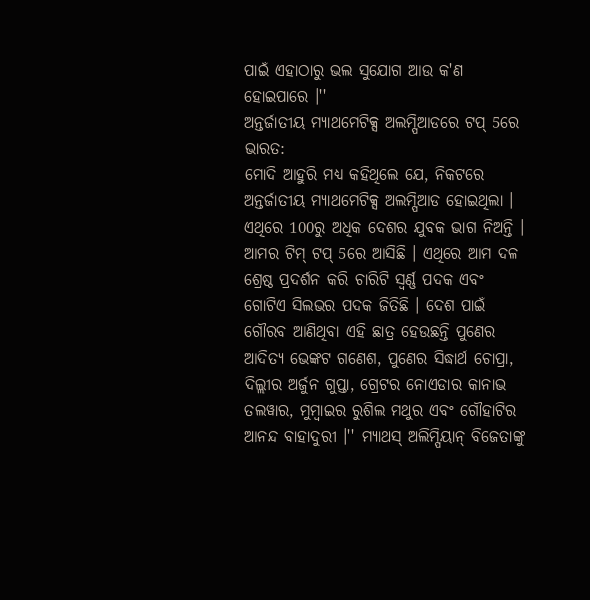ପାଇଁ ଏହାଠାରୁ ଭଲ ସୁଯୋଗ ଆଉ କ'ଣ ହୋଇପାରେ ।''
ଅନ୍ତର୍ଜାତୀୟ ମ୍ୟାଥମେଟିକ୍ସ ଅଲମ୍ପିଆଡରେ ଟପ୍ 5ରେ ଭାରତ:
ମୋଦି ଆହୁରି ମଧ୍ୟ କହିଥିଲେ ଯେ, ନିକଟରେ ଅନ୍ତର୍ଜାତୀୟ ମ୍ୟାଥମେଟିକ୍ସ ଅଲମ୍ପିଆଡ ହୋଇଥିଲା । ଏଥିରେ 100ରୁ ଅଧିକ ଦେଶର ଯୁବକ ଭାଗ ନିଅନ୍ତି । ଆମର ଟିମ୍ ଟପ୍ 5ରେ ଆସିଛି । ଏଥିରେ ଆମ ଦଳ ଶ୍ରେଷ୍ଠ ପ୍ରଦର୍ଶନ କରି ଚାରିଟି ସ୍ୱର୍ଣ୍ଣ ପଦକ ଏବଂ ଗୋଟିଏ ସିଲଭର ପଦକ ଜିତିଛି । ଦେଶ ପାଇଁ ଗୌରବ ଆଣିଥିବା ଏହି ଛାତ୍ର ହେଉଛନ୍ତି ପୁଣେର ଆଦିତ୍ୟ ଭେଙ୍କଟ ଗଣେଶ, ପୁଣେର ସିଦ୍ଧାର୍ଥ ଚୋପ୍ରା, ଦିଲ୍ଲୀର ଅର୍ଜୁନ ଗୁପ୍ତା, ଗ୍ରେଟର ନୋଏଡାର କାନାଭ ତଲୱାର, ମୁମ୍ବାଇର ରୁଶିଲ ମଥୁର ଏବଂ ଗୌହାଟିର ଆନନ୍ଦ ବାହାଦୁରୀ ।'' ମ୍ୟାଥସ୍ ଅଲିମ୍ପିୟାନ୍ ବିଜେତାଙ୍କୁ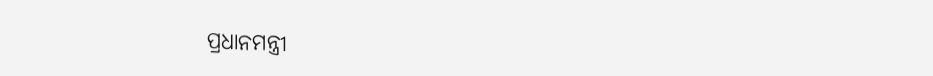ପ୍ରଧାନମନ୍ତ୍ରୀ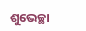ଶୁଭେଚ୍ଛା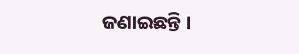ଜଣାଇଛନ୍ତି ।